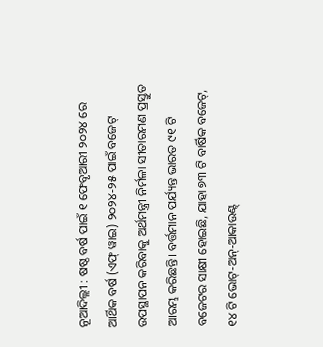ନୂଆଦିଲ୍ଲୀ : ଷଷ୍ଠ ବର୍ଷ ପାଇଁ ୧ ଫେବୃଆରୀ ୨୦୨୪ ରେ ଆର୍ଥିକ ବର୍ଷ (ଏଫ୍ ୱାଇ) ୨୦୨୪-୨୫ ପାଇଁ ବଜେଟ୍ ଉପସ୍ଥାପନ କରିବାକୁ ଅର୍ଥମନ୍ତ୍ରୀ ନିର୍ମଳା ସୀତାରମଣ ପ୍ରସ୍ତୁତ ଆରମ୍ଭ କରିଛନ୍ତି। ବର୍ତ୍ତମାନ ପର୍ଯ୍ୟନ୍ତ ଭାରତ ୯୧ ଟି ବଜେଟର ସାକ୍ଷୀ ହୋଇଛି, ଯାହା ୭୩ ଟି ବାର୍ଷିକ ବଜେଟ୍, ୧୪ ଟି ଭୋଟ୍-ଅନ୍-ଆକାଉଣ୍ଟ୍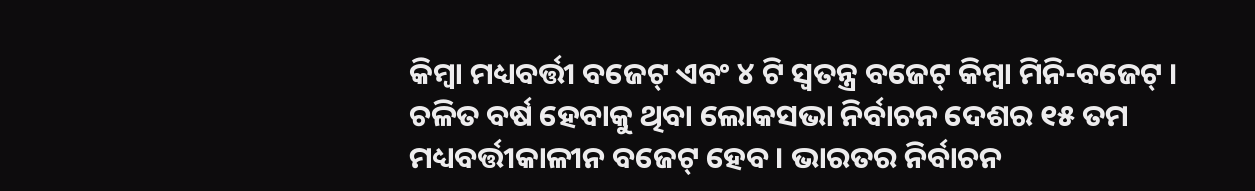କିମ୍ବା ମଧ୍ୟବର୍ତ୍ତୀ ବଜେଟ୍ ଏବଂ ୪ ଟି ସ୍ୱତନ୍ତ୍ର ବଜେଟ୍ କିମ୍ବା ମିନି-ବଜେଟ୍ । ଚଳିତ ବର୍ଷ ହେବାକୁ ଥିବା ଲୋକସଭା ନିର୍ବାଚନ ଦେଶର ୧୫ ତମ ମଧ୍ୟବର୍ତ୍ତୀକାଳୀନ ବଜେଟ୍ ହେବ । ଭାରତର ନିର୍ବାଚନ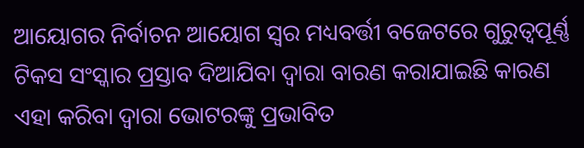ଆୟୋଗର ନିର୍ବାଚନ ଆୟୋଗ ସ୍ୱର ମଧ୍ୟବର୍ତ୍ତୀ ବଜେଟରେ ଗୁରୁତ୍ୱପୂର୍ଣ୍ଣ ଟିକସ ସଂସ୍କାର ପ୍ରସ୍ତାବ ଦିଆଯିବା ଦ୍ୱାରା ବାରଣ କରାଯାଇଛି କାରଣ ଏହା କରିବା ଦ୍ୱାରା ଭୋଟରଙ୍କୁ ପ୍ରଭାବିତ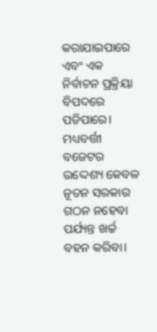କରାଯାଇପାରେ ଏବଂ ଏକ ନିର୍ବାଚନ ପ୍ରକ୍ରିୟା ବିପଦରେ ପଡିପାରେ। ମଧ୍ୟବର୍ତ୍ତୀ ବଜେଟର ଉଦ୍ଦେଶ୍ୟ କେବଳ ନୂତନ ସରକାର ଗଠନ ନହେବା ପର୍ଯ୍ୟନ୍ତ ଖର୍ଚ୍ଚ ବହନ କରିବା।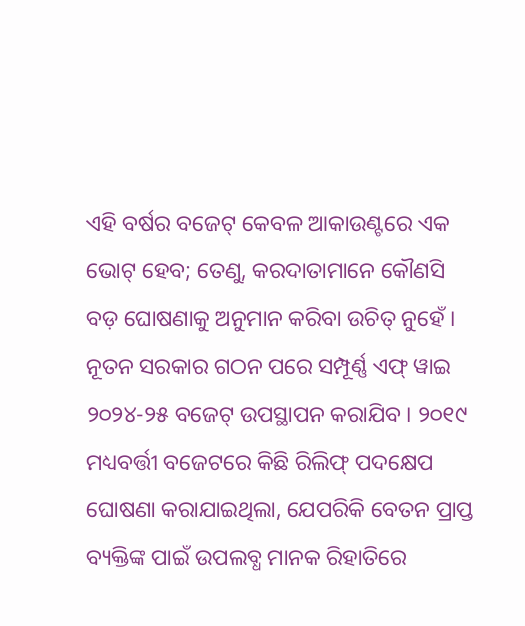ଏହି ବର୍ଷର ବଜେଟ୍ କେବଳ ଆକାଉଣ୍ଟରେ ଏକ ଭୋଟ୍ ହେବ; ତେଣୁ, କରଦାତାମାନେ କୌଣସି ବଡ଼ ଘୋଷଣାକୁ ଅନୁମାନ କରିବା ଉଚିତ୍ ନୁହେଁ । ନୂତନ ସରକାର ଗଠନ ପରେ ସମ୍ପୂର୍ଣ୍ଣ ଏଫ୍ ୱାଇ ୨୦୨୪-୨୫ ବଜେଟ୍ ଉପସ୍ଥାପନ କରାଯିବ । ୨୦୧୯ ମଧ୍ୟବର୍ତ୍ତୀ ବଜେଟରେ କିଛି ରିଲିଫ୍ ପଦକ୍ଷେପ ଘୋଷଣା କରାଯାଇଥିଲା, ଯେପରିକି ବେତନ ପ୍ରାପ୍ତ ବ୍ୟକ୍ତିଙ୍କ ପାଇଁ ଉପଲବ୍ଧ ମାନକ ରିହାତିରେ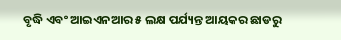ବୃଦ୍ଧି ଏବଂ ଆଇଏନଆର ୫ ଲକ୍ଷ ପର୍ଯ୍ୟନ୍ତ ଆୟକର ଛାଡରୁ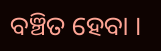ବଞ୍ଚିତ ହେବା ।